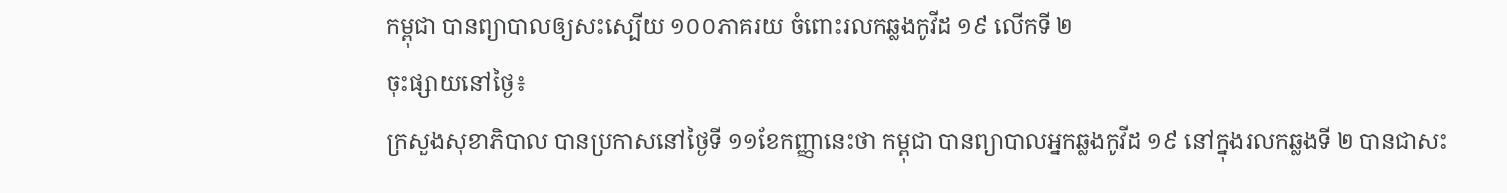កម្ពុជា បានព្យាបាលឲ្យសះស្បើយ ១០០ភាគរយ ចំពោះរលកឆ្លងកូវីដ ១៩ លើកទី ២
ចុះផ្សាយនៅថ្ងៃ៖
ក្រសួងសុខាភិបាល បានប្រកាសនៅថ្ងៃទី ១១ខែកញ្ញានេះថា កម្ពុជា បានព្យាបាលអ្នកឆ្លងកូវីដ ១៩ នៅក្នុងរលកឆ្លងទី ២ បានជាសះ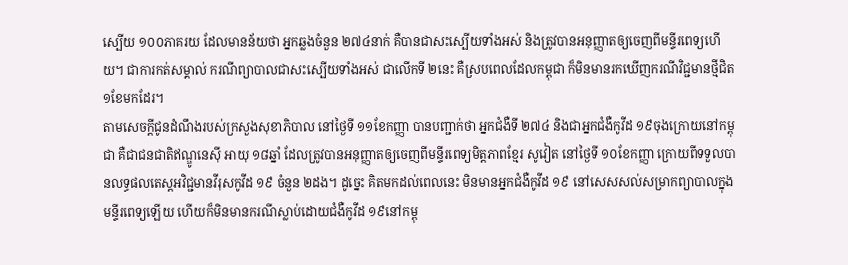ស្បើយ ១០០ភាគរយ ដែលមានន័យថា អ្នកឆ្លងចំនួន ២៧៤នាក់ គឺបានជាសះស្បើយទាំងអស់ និងត្រូវបានអនុញ្ញាតឲ្យចេញពីមន្ទីរពេទ្យហើយ។ ជាការកត់សម្គាល់ ករណីព្យាបាលជាសះស្បើយទាំងអស់ ជាលើកទី ២នេះ គឺស្របពេលដែលកម្ពុជា ក៏មិនមានរកឃើញករណីវិជ្ជមានថ្មីជិត ១ខែមកដែរ។
តាមសេចក្តីជូនដំណឹងរបស់ក្រសួងសុខាភិបាល នៅថ្ងៃទី ១១ខែកញ្ញា បានបញ្ជាក់ថា អ្នកជំងឺទី ២៧៤ និងជាអ្នកជំងឺកូវីដ ១៩ចុងក្រោយនៅកម្ពុជា គឺជាជនជាតិឥណ្ឌូនេស៊ី អាយុ ១៨ឆ្នាំ ដែលត្រូវបានអនុញ្ញាតឲ្យចេញពីមន្ទីរពេទ្យមិត្តភាពខ្មែរ សូវៀត នៅថ្ងៃទី ១០ខែកញ្ញា ក្រោយពីទទួលបានលទ្ធផលតេស្តអវិជ្ជមានវីរុសកូវីដ ១៩ ចំនួន ២ដង។ ដូច្នេះ គិតមកដល់ពេលនេះ មិនមានអ្នកជំងឺកូវីដ ១៩ នៅសេសសល់សម្រាកព្យាបាលក្នុងមន្ទីរពេទ្យឡើយ ហើយក៏មិនមានករណីស្លាប់ដោយជំងឺកូវីដ ១៩នៅកម្ពុ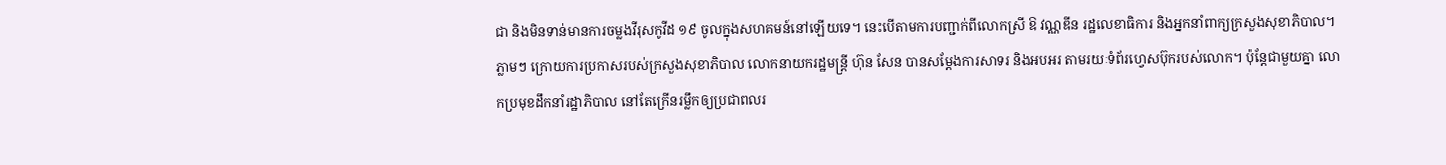ជា និងមិនទាន់មានការចម្លងវីរុសកូវីដ ១៩ ចូលក្នុងសហគមន៍នៅឡើយទេ។ នេះបើតាមការបញ្ជាក់ពីលោកស្រី ឱ វណ្ណឌីន រដ្ឋលេខាធិការ និងអ្នកនាំពាក្យក្រសួងសុខាភិបាល។
ភ្លាមៗ ក្រោយការប្រកាសរបស់ក្រសួងសុខាភិបាល លោកនាយករដ្ឋមន្ត្រី ហ៊ុន សែន បានសម្តែងការសាទរ និងអបអរ តាមរយៈទំព័រហ្វេសប៊ុករបស់លោក។ ប៉ុន្តែជាមួយគ្នា លោកប្រមុខដឹកនាំរដ្ឋាភិបាល នៅតែក្រើនរម្លឹកឲ្យប្រជាពលរ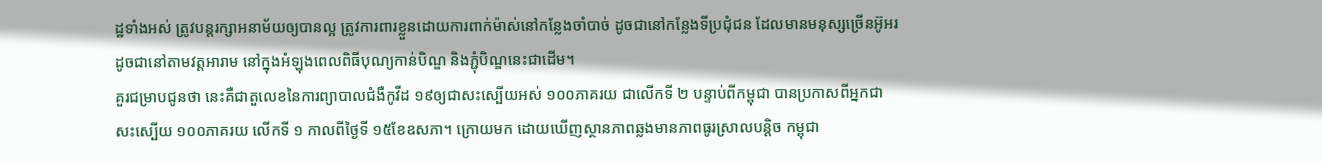ដ្ឋទាំងអស់ ត្រូវបន្តរក្សាអនាម័យឲ្យបានល្អ ត្រូវការពារខ្លួនដោយការពាក់ម៉ាស់នៅកន្លែងចាំបាច់ ដូចជានៅកន្លែងទីប្រជុំជន ដែលមានមនុស្សច្រើនអ៊ូអរ ដូចជានៅតាមវត្តអារាម នៅក្នុងអំឡុងពេលពិធីបុណ្យកាន់បិណ្ឌ និងភ្ជុំបិណ្ឌនេះជាដើម។
គួរជម្រាបជូនថា នេះគឺជាតួលេខនៃការព្យាបាលជំងឺកូវីដ ១៩ឲ្យជាសះស្បើយអស់ ១០០ភាគរយ ជាលើកទី ២ បន្ទាប់ពីកម្ពុជា បានប្រកាសពីអ្នកជាសះស្បើយ ១០០ភាគរយ លើកទី ១ កាលពីថ្ងៃទី ១៥ខែឧសភា។ ក្រោយមក ដោយឃើញស្ថានភាពឆ្លងមានភាពធូរស្រាលបន្តិច កម្ពុជា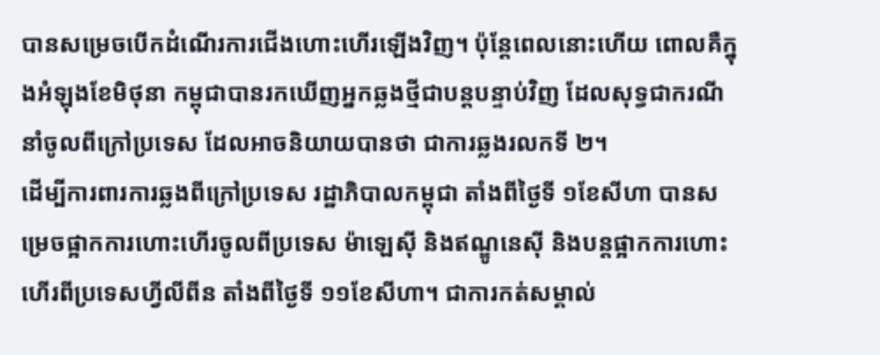បានសម្រេចបើកដំណើរការជើងហោះហើរឡើងវិញ។ ប៉ុន្តែពេលនោះហើយ ពោលគឺក្នុងអំឡុងខែមិថុនា កម្ពុជាបានរកឃើញអ្នកឆ្លងថ្មីជាបន្តបន្ទាប់វិញ ដែលសុទ្ធជាករណីនាំចូលពីក្រៅប្រទេស ដែលអាចនិយាយបានថា ជាការឆ្លងរលកទី ២។
ដើម្បីការពារការឆ្លងពីក្រៅប្រទេស រដ្ឋាភិបាលកម្ពុជា តាំងពីថ្ងៃទី ១ខែសីហា បានសម្រេចផ្អាកការហោះហើរចូលពីប្រទេស ម៉ាឡេស៊ី និងឥណ្ឌូនេស៊ី និងបន្តផ្អាកការហោះហើរពីប្រទេសហ្វីលីពីន តាំងពីថ្ងៃទី ១១ខែសីហា។ ជាការកត់សម្គាល់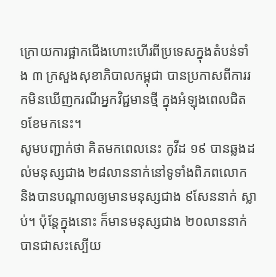ក្រោយការផ្អាកជើងហោះហើរពីប្រទេសក្នុងតំបន់ទាំង ៣ ក្រសួងសុខាភិបាលកម្ពុជា បានប្រកាសពីការរកមិនឃើញករណីអ្នកវិជ្ជមានថ្មី ក្នុងអំឡុងពេលជិត ១ខែមកនេះ។
សូមបញ្ជាក់ថា គិតមកពេលនេះ កូវីដ ១៩ បានឆ្លងដល់មនុស្សជាង ២៨លាននាក់នៅទូទាំងពិភពលោក និងបានបណ្តាលឲ្យមានមនុស្សជាង ៩សែននាក់ ស្លាប់។ ប៉ុន្តែក្នុងនោះ ក៏មានមនុស្សជាង ២០លាននាក់ បានជាសះស្បើយ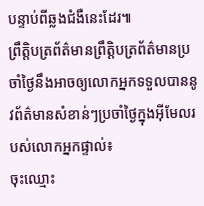បន្ទាប់ពីឆ្លងជំងឺនេះដែរ៕
ព្រឹត្តិបត្រព័ត៌មានព្រឹត្តិបត្រព័ត៌មានប្រចាំថ្ងៃនឹងអាចឲ្យលោកអ្នកទទួលបាននូវព័ត៌មានសំខាន់ៗប្រចាំថ្ងៃក្នុងអ៊ីមែលរបស់លោកអ្នកផ្ទាល់៖
ចុះឈ្មោះ